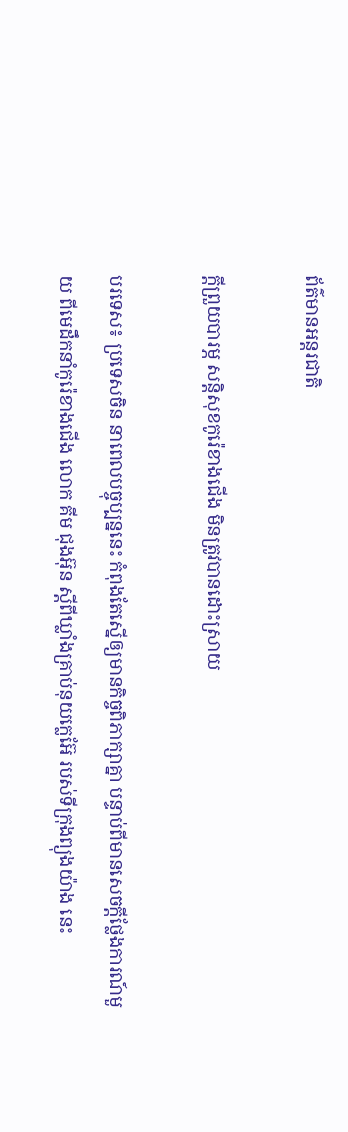ព័ត៌មានអន្តរជាតិ

ក្តីព្រួយបារម្ភ សន្តិសុខកូរ៉េខាងជើង មិនត្រូវបានដោះស្រាយ

បរទេស៖ ប្រទេសចិន នាពេលបច្ចុប្បន្ននេះ កំពុងតែស្នើឲ្យមានកិច្ចពិភាក្សាគ្នា បន្ទាប់ពីមានសេចក្តីថ្លែងការណ៍មួយ ពីមេដឹកនាំកូរ៉េខាងជើង លោក គីម ជុងអ៊ុន ស្តីពីឃ្លាំងគ្រាប់នុយក្លេអ៊ែ របស់ទីក្រុងព្យុងយ៉ាង នេះ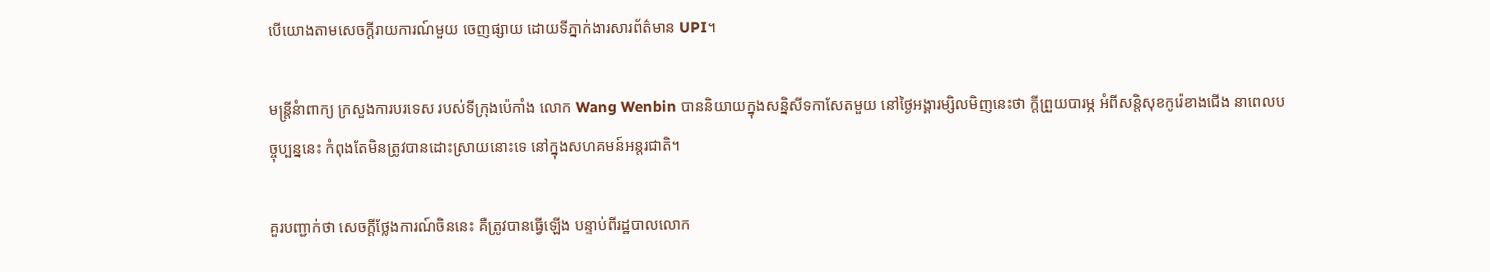បើយោងតាមសេចក្តីរាយការណ៍មួយ ចេញផ្សាយ ដោយទីភ្នាក់ងារសារព័ត៌មាន UPI។

មន្ត្រីនំាពាក្យ ក្រសួងការបរទេស របស់ទីក្រុងប៉េកាំង លោក Wang Wenbin បាននិយាយក្នុងសន្និសីទកាសែតមួយ នៅថ្ងៃអង្គារម្សិលមិញនេះថា ក្តីព្រួយបារម្ភ អំពីសន្តិសុខកូរ៉េខាងជើង នាពេលបច្ចុប្បន្ននេះ កំពុងតែមិនត្រូវបានដោះស្រាយនោះទេ នៅក្នុងសហគមន៍អន្តរជាតិ។

គួរបញ្ជាក់ថា សេចក្តីថ្លែងការណ៍ចិននេះ គឺត្រូវបានធ្វើឡើង បន្ទាប់ពីរដ្ឋបាលលោក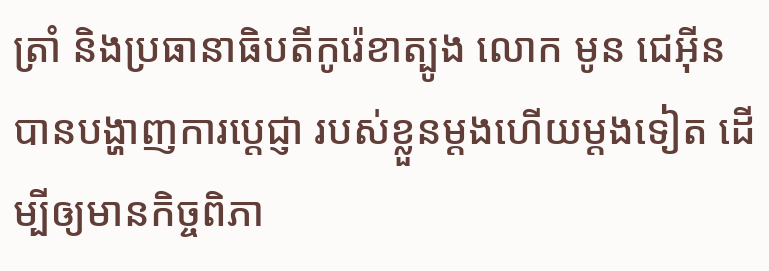ត្រាំ និងប្រធានាធិបតីកូរ៉េខាត្បូង លោក មូន ជេអ៊ីន បានបង្ហាញការប្តេជ្ញា របស់ខ្លួនម្តងហើយម្តងទៀត ដើម្បីឲ្យមានកិច្ចពិភា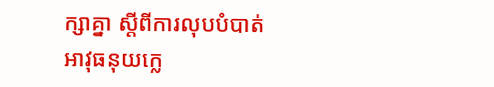ក្សាគ្នា ស្តីពីការលុបបំបាត់ អាវុធនុយក្លេ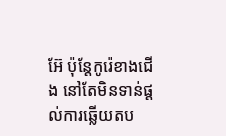អ៊ែ ប៉ុន្តែកូរ៉េខាងជើង នៅតែមិនទាន់ផ្តល់ការឆ្លើយតប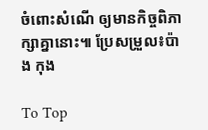ចំពោះសំណើ ឲ្យមានកិច្ចពិភាក្សាគ្នានោះ៕ ប្រែសម្រួល៖ប៉ាង កុង

To Top